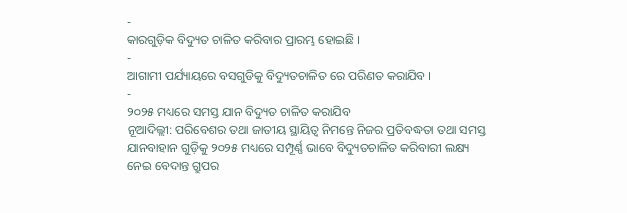-
କାରଗୁଡ଼ିକ ବିଦ୍ୟୁତ ଚାଳିତ କରିବାର ପ୍ରାରମ୍ଭ ହୋଇଛି ।
-
ଆଗାମୀ ପର୍ଯ୍ୟାୟରେ ବସଗୁଡିକୁ ବିଦ୍ୟୁତଚାଳିତ ରେ ପରିଣତ କରାଯିବ ।
-
୨୦୨୫ ମଧ୍ୟରେ ସମସ୍ତ ଯାନ ବିଦ୍ୟୁତ ଚାଳିତ କରାଯିବ
ନୂଆଦିଲ୍ଲୀ: ପରିବେଶର ତଥା ଜାତୀୟ ସ୍ଥାୟିତ୍ୱ ନିମନ୍ତେ ନିଜର ପ୍ରତିବଦ୍ଧତା ତଥା ସମସ୍ତ ଯାନବାହାନ ଗୁଡ଼ିକୁ ୨୦୨୫ ମଧ୍ୟରେ ସମ୍ପୂର୍ଣ୍ଣ ଭାବେ ବିଦ୍ୟୁତଚାଳିତ କରିବାରୀ ଲକ୍ଷ୍ୟ ନେଇ ବେଦାନ୍ତ ଗ୍ରୁପର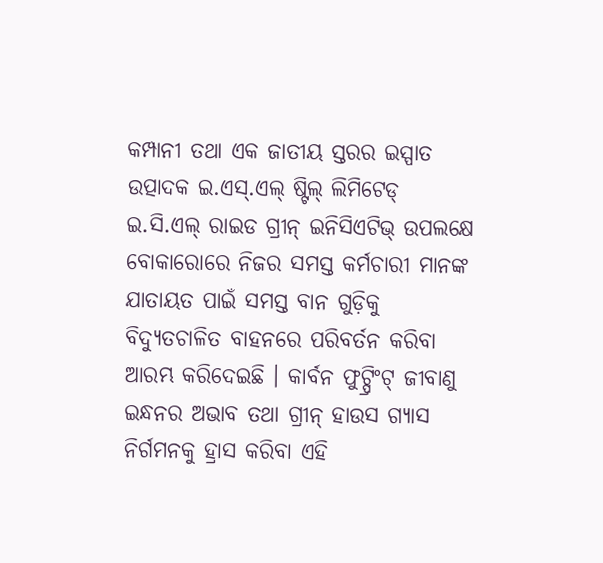କମ୍ପାନୀ ତଥା ଏକ ଜାତୀୟ ସ୍ତରର ଇସ୍ପାତ ଉତ୍ପାଦକ ଇ.ଏସ୍.ଏଲ୍ ଷ୍ଟିଲ୍ ଲିମିଟେଡ୍ ଇ.ସି.ଏଲ୍ ରାଇଡ ଗ୍ରୀନ୍ ଇନିସିଏଟିଭ୍ ଉପଲକ୍ଷେ ବୋକାରୋରେ ନିଜର ସମସ୍ତ କର୍ମଚାରୀ ମାନଙ୍କ ଯାତାୟତ ପାଇଁ ସମସ୍ତ ବାନ ଗୁଡ଼ିକୁ ବିଦ୍ୟୁତଚାଳିତ ବାହନରେ ପରିବର୍ତନ କରିବା ଆରମ୍ଭ କରିଦେଇଛି । କାର୍ବନ ଫୁଟ୍ପ୍ରିଂଟ୍ ଜୀବାଣୁ ଇନ୍ଧନର ଅଭାବ ତଥା ଗ୍ରୀନ୍ ହାଉସ ଗ୍ୟାସ ନିର୍ଗମନକୁ ହ୍ରାସ କରିବା ଏହି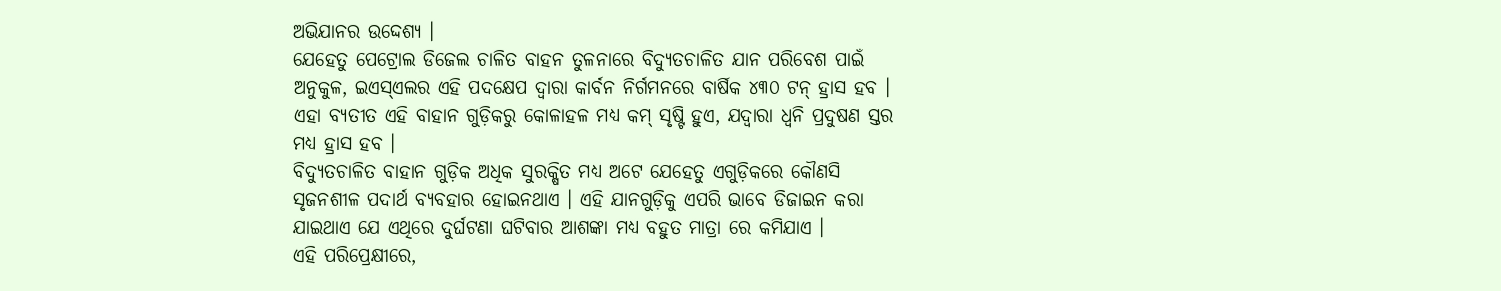ଅଭିଯାନର ଉଦ୍ଦେଶ୍ୟ ।
ଯେହେତୁ ପେଟ୍ରୋଲ ଡିଜେଲ ଚାଳିତ ବାହନ ତୁଳନାରେ ବିଦ୍ୟୁତଚାଳିତ ଯାନ ପରିବେଶ ପାଇଁ ଅନୁକୁଳ, ଇଏସ୍ଏଲର ଏହି ପଦକ୍ଷେପ ଦ୍ୱାରା କାର୍ବନ ନିର୍ଗମନରେ ବାର୍ଷିକ ୪୩୦ ଟନ୍ ହ୍ରାସ ହବ । ଏହା ବ୍ୟତୀତ ଏହି ବାହାନ ଗୁଡ଼ିକରୁ କୋଳାହଳ ମଧ୍ୟ କମ୍ ସୃଷ୍ଟି ହୁଏ, ଯଦ୍ୱାରା ଧ୍ୱନି ପ୍ରଦୁଷଣ ସ୍ତର ମଧ୍ୟ ହ୍ରାସ ହବ ।
ବିଦ୍ୟୁତଚାଳିତ ବାହାନ ଗୁଡ଼ିକ ଅଧିକ ସୁରକ୍ଷିତ ମଧ୍ୟ ଅଟେ ଯେହେତୁ ଏଗୁଡ଼ିକରେ କୌଣସି ସୃଜନଶୀଳ ପଦାର୍ଥ ବ୍ୟବହାର ହୋଇନଥାଏ । ଏହି ଯାନଗୁଡ଼ିକୁ ଏପରି ଭାବେ ଡିଜାଇନ କରା ଯାଇଥାଏ ଯେ ଏଥିରେ ଦୁର୍ଘଟଣା ଘଟିବାର ଆଶଙ୍କା ମଧ୍ୟ ବହୁତ ମାତ୍ରା ରେ କମିଯାଏ ।
ଏହି ପରିପ୍ରେକ୍ଷୀରେ,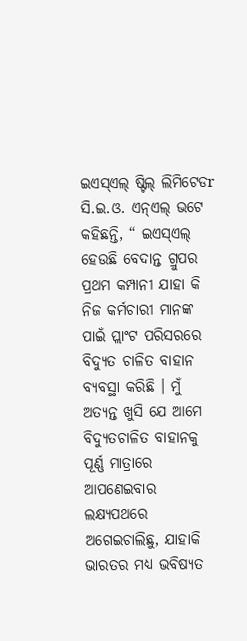ଇଏସ୍ଏଲ୍ ଷ୍ଟିଲ୍ ଲିମିଟେଡr ସି.ଇ.ଓ. ଏନ୍ଏଲ୍ ଭଟେ କହିଛନ୍ତି, “ ଇଏସ୍ଏଲ୍ ହେଉଛି ବେଦାନ୍ତ ଗ୍ରୁପର ପ୍ରଥମ କମ୍ପାନୀ ଯାହା କି ନିଜ କର୍ମଚାରୀ ମାନଙ୍କ ପାଇଁ ପ୍ଲାଂଟ ପରିସରରେ ବିଦ୍ୟୁତ ଚାଳିତ ବାହାନ ବ୍ୟବସ୍ଥା କରିଛି । ମୁଁ ଅତ୍ୟନ୍ତ ଖୁସି ଯେ ଆମେ ବିଦ୍ୟୁତଚାଳିତ ବାହାନକୁ ପୂର୍ଣ୍ଣ ମାତ୍ରାରେ ଆପଣେଇବାର ଲକ୍ଷ୍ୟପଥରେ ଅଗେଇଚାଲିଛୁ, ଯାହାକି ଭାରତର ମଧ୍ୟ ଭବିଷ୍ୟତ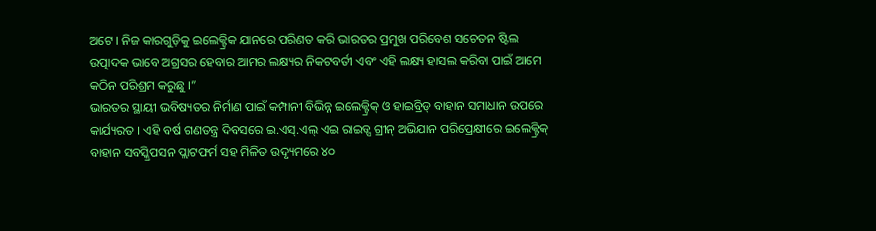ଅଟେ । ନିଜ କାରଗୁଡ଼ିକୁ ଇଲେକ୍ଟ୍ରିକ ଯାନରେ ପରିଣତ କରି ଭାରତର ପ୍ରମୁଖ ପରିବେଶ ସଚେତନ ଷ୍ଟିଲ ଉତ୍ପାଦକ ଭାବେ ଅଗ୍ରସର ହେବାର ଆମର ଲକ୍ଷ୍ୟର ନିକଟବର୍ତୀ ଏବଂ ଏହି ଲକ୍ଷ୍ୟ ହାସଲ କରିବା ପାଇଁ ଆମେ କଠିନ ପରିଶ୍ରମ କରୁଛୁ ।”
ଭାରତର ସ୍ଥାୟୀ ଭବିଷ୍ୟତର ନିର୍ମାଣ ପାଇଁ କମ୍ପାନୀ ବିଭିନ୍ନ ଇଲେକ୍ଟ୍ରିକ୍ ଓ ହାଇବ୍ରିଡ୍ ବାହାନ ସମାଧାନ ଉପରେ କାର୍ଯ୍ୟରତ । ଏହି ବର୍ଷ ଗଣତନ୍ତ୍ର ଦିବସରେ ଇ.ଏସ୍.ଏଲ୍ ଏଇ ରାଇଡ୍ସ ଗ୍ରୀନ୍ ଅଭିଯାନ ପରିପ୍ରେକ୍ଷୀରେ ଇଲେକ୍ଟ୍ରିକ୍ ବାହାନ ସବସ୍କ୍ରିପସନ ପ୍ଲାଟଫର୍ମ ସହ ମିଳିତ ଉଦ୍ୟୃମରେ ୪୦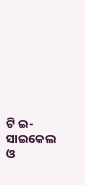ଟି ଇ-ସାଇକେଲ ଓ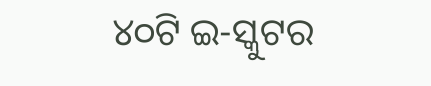୪୦ଟି ଇ-ସ୍କୁଟର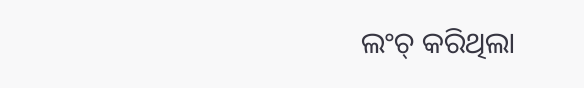ଲଂଚ୍ କରିଥିଲା